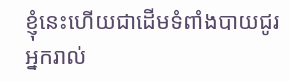ខ្ញុំនេះហើយជាដើមទំពាំងបាយជូរ អ្នករាល់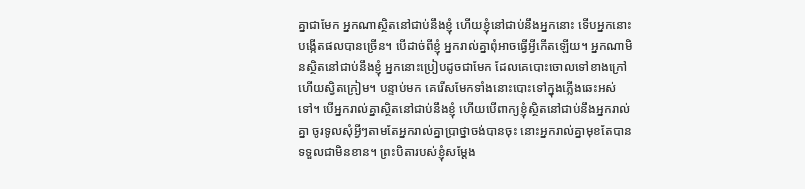គ្នាជាមែក អ្នកណាស្ថិតនៅជាប់នឹងខ្ញុំ ហើយខ្ញុំនៅជាប់នឹងអ្នកនោះ ទើបអ្នកនោះបង្កើតផលបានច្រើន។ បើដាច់ពីខ្ញុំ អ្នករាល់គ្នាពុំអាចធ្វើអ្វីកើតឡើយ។ អ្នកណាមិនស្ថិតនៅជាប់នឹងខ្ញុំ អ្នកនោះប្រៀបដូចជាមែក ដែលគេបោះចោលទៅខាងក្រៅ ហើយស្វិតក្រៀម។ បន្ទាប់មក គេរើសមែកទាំងនោះបោះទៅក្នុងភ្លើងឆេះអស់ទៅ។ បើអ្នករាល់គ្នាស្ថិតនៅជាប់នឹងខ្ញុំ ហើយបើពាក្យខ្ញុំស្ថិតនៅជាប់នឹងអ្នករាល់គ្នា ចូរទូលសុំអ្វីៗតាមតែអ្នករាល់គ្នាប្រាថ្នាចង់បានចុះ នោះអ្នករាល់គ្នាមុខតែបានទទួលជាមិនខាន។ ព្រះបិតារបស់ខ្ញុំសម្តែង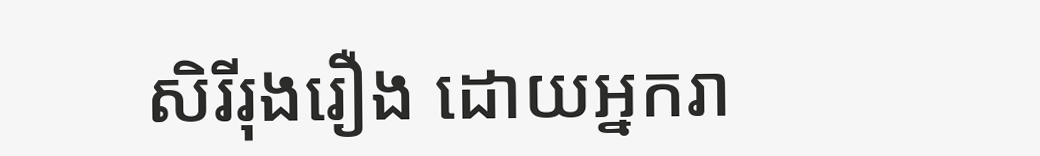សិរីរុងរឿង ដោយអ្នករា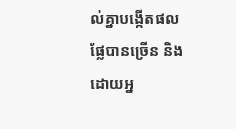ល់គ្នាបង្កើតផលផ្លែបានច្រើន និងដោយអ្ន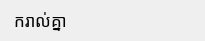ករាល់គ្នា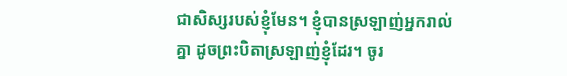ជាសិស្សរបស់ខ្ញុំមែន។ ខ្ញុំបានស្រឡាញ់អ្នករាល់គ្នា ដូចព្រះបិតាស្រឡាញ់ខ្ញុំដែរ។ ចូរ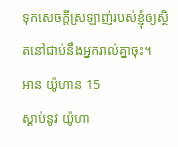ទុកសេចក្ដីស្រឡាញ់របស់ខ្ញុំឲ្យស្ថិតនៅជាប់នឹងអ្នករាល់គ្នាចុះ។
អាន យ៉ូហាន 15
ស្ដាប់នូវ យ៉ូហា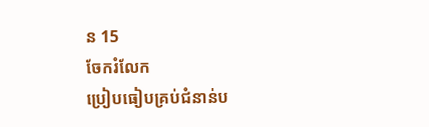ន 15
ចែករំលែក
ប្រៀបធៀបគ្រប់ជំនាន់ប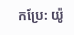កប្រែ: យ៉ូ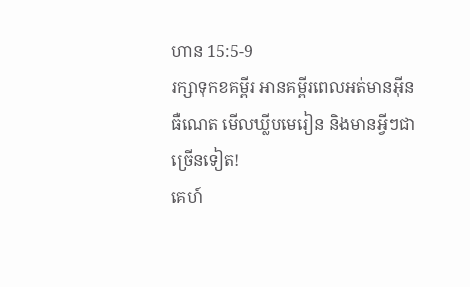ហាន 15:5-9
រក្សាទុកខគម្ពីរ អានគម្ពីរពេលអត់មានអ៊ីនធឺណេត មើលឃ្លីបមេរៀន និងមានអ្វីៗជាច្រើនទៀត!
គេហ៍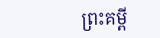ព្រះគម្ពី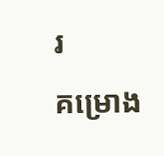រ
គម្រោង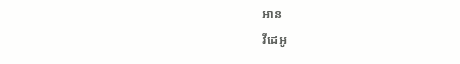អាន
វីដេអូ